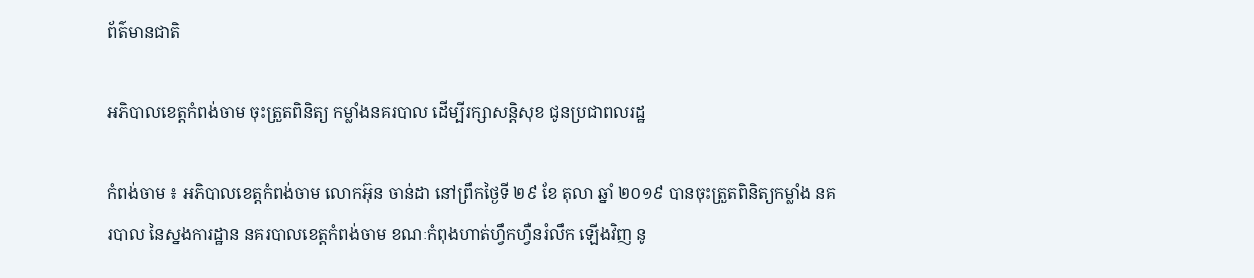ព័ត៌មានជាតិ

អភិបាលខេត្តកំពង់ចាម ចុះត្រួតពិនិត្យ កម្លាំងនគរបាល ដើម្បីរក្សាសន្តិសុខ ជូនប្រជាពលរដ្ឋ

កំពង់ចាម ៖ អភិបាលខេត្តកំពង់ចាម លោកអ៊ុន ចាន់ដា នៅព្រឹកថ្ងៃទី ២៩ ខែ តុលា ឆ្នាំ ២០១៩ បានចុះត្រួតពិនិត្យកម្លាំង នគរបាល នៃស្នងការដ្ឋាន នគរបាលខេត្តកំពង់ចាម ខណៈកំពុងហាត់ហ្វឹកហ្វឺនរំលឹក ឡើងវិញ នូ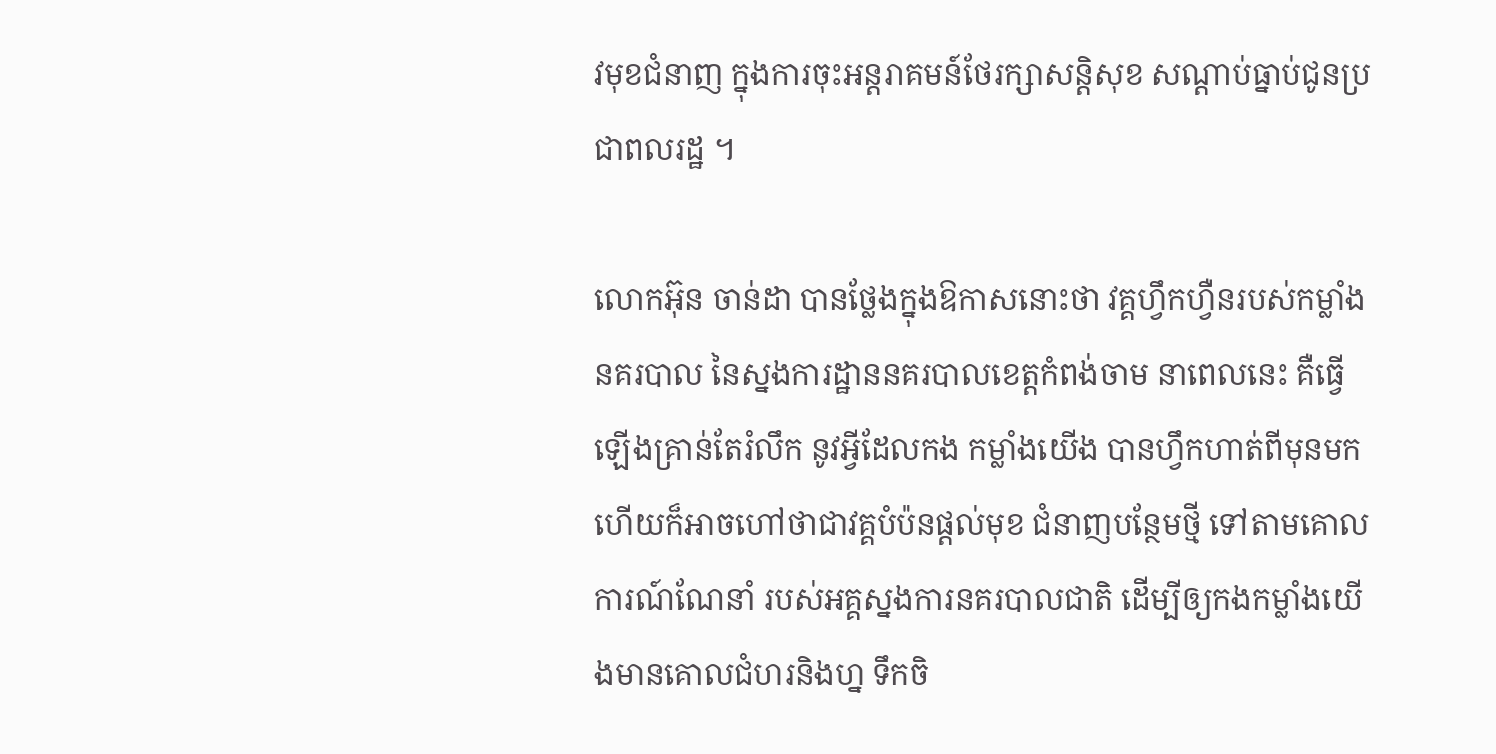វមុខជំនាញ ក្នុងការចុះអន្តរាគមន៍ថែរក្សាសន្តិសុខ សណ្ដាប់ធ្នាប់ជូនប្រជាពលរដ្ឋ ។

លោកអ៊ុន ចាន់ដា បានថ្លែងក្នុងឱកាសនោះថា វគ្គហ្វឹកហ្វឺនរបស់កម្លាំង នគរបាល នៃស្នងការដ្ឋាននគរបាលខេត្តកំពង់ចាម នាពេលនេះ គឺធ្វើឡើងគ្រាន់តែរំលឹក នូវអ្វីដែលកង កម្លាំងយើង បានហ្វឹកហាត់ពីមុនមក ហើយក៏អាចហៅថាជាវគ្គបំប៉នផ្ដល់មុខ ជំនាញបន្ថែមថ្មី ទៅតាមគោលការណ៍ណែនាំ របស់អគ្គស្នងការនគរបាលជាតិ ដើម្បីឲ្យកងកម្លាំងយើងមានគោលជំហរនិងហ្ន ទឹកចិ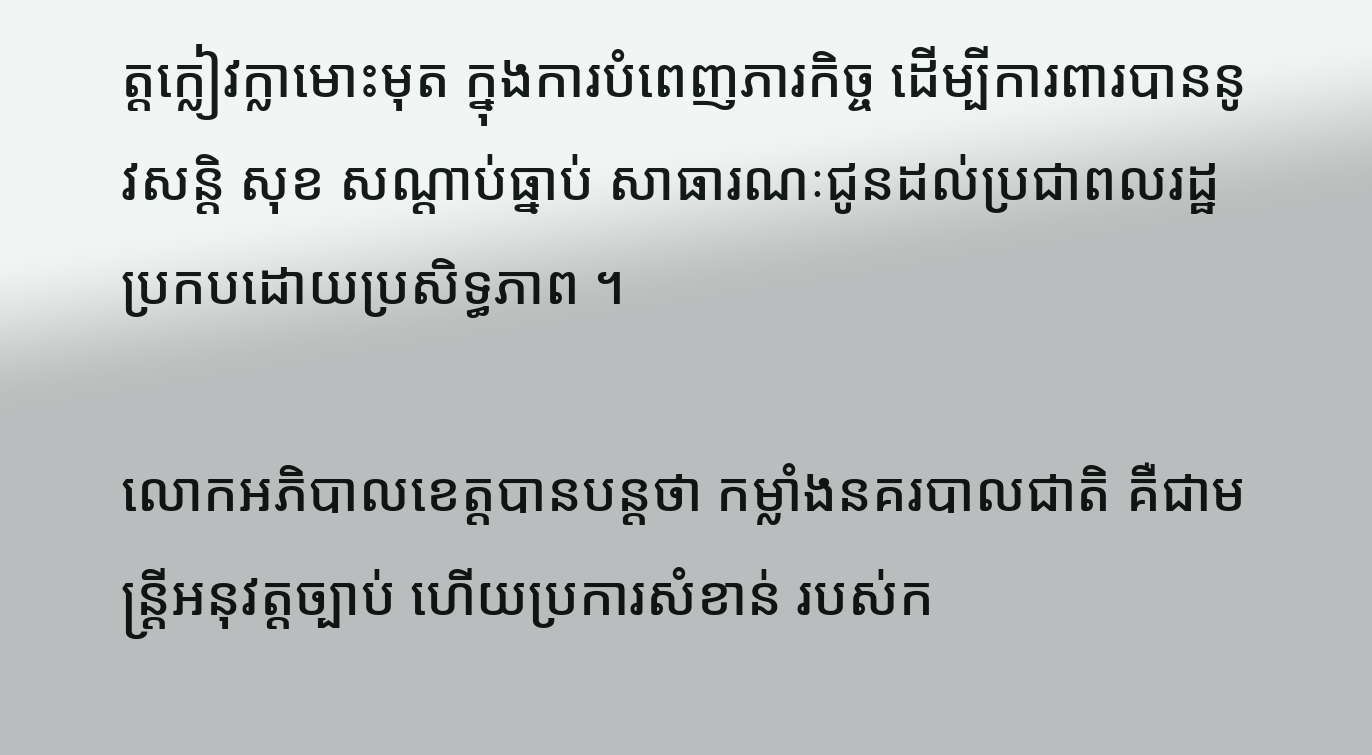ត្តក្លៀវក្លាមោះមុត ក្នុងការបំពេញភារកិច្ច ដើម្បីការពារបាននូវសន្តិ សុខ សណ្ដាប់ធ្នាប់ សាធារណៈជូនដល់ប្រជាពលរដ្ឋ ប្រកបដោយប្រសិទ្ធភាព ។

លោកអភិបាលខេត្តបានបន្តថា កម្លាំងនគរបាលជាតិ គឺជាមន្ត្រីអនុវត្តច្បាប់ ហើយប្រការសំខាន់ របស់ក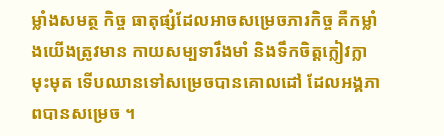ម្លាំងសមត្ថ កិច្ច ធាតុផ្សំដែលអាចសម្រេចភារកិច្ច គឺកម្លាំងយើងត្រូវមាន កាយសម្បទារឹងមាំ និងទឹកចិត្តក្លៀវក្លាមុះមុត ទើបឈានទៅសម្រេចបានគោលដៅ ដែលអង្គភាពបានសម្រេច ។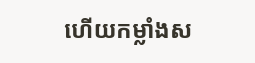ហើយកម្លាំងស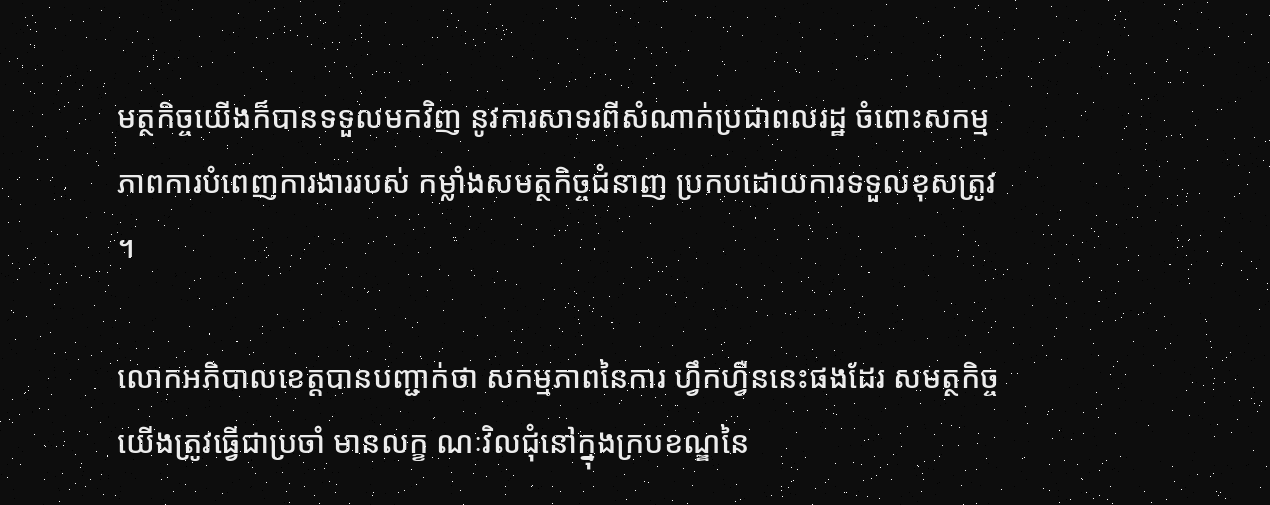មត្ថកិច្ចយើងក៏បានទទួលមកវិញ នូវការសាទរពីសំណាក់ប្រជាពលរដ្ឋ ចំពោះសកម្មភាពការបំពេញការងាររបស់ កម្លាំងសមត្ថកិច្ចជំនាញ ប្រកបដោយការទទួលខុសត្រូវ ។

លោកអភិបាលខេត្តបានបញ្ជាក់ថា សកម្មភាពនៃការ ហ្វឹកហ្វឺននេះផងដែរ សមត្ថកិច្ចយើងត្រូវធ្វើជាប្រចាំ មានលក្ខ ណៈវិលជុំនៅក្នុងក្របខណ្ឌនៃ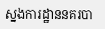ស្នងការដ្ឋាននគរបា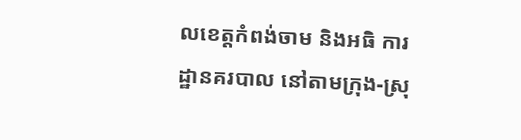លខេត្តកំពង់ចាម និងអធិ ការដ្ឋានគរបាល នៅតាមក្រុង-ស្រុ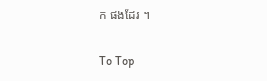ក ផងដែរ ។

To Top